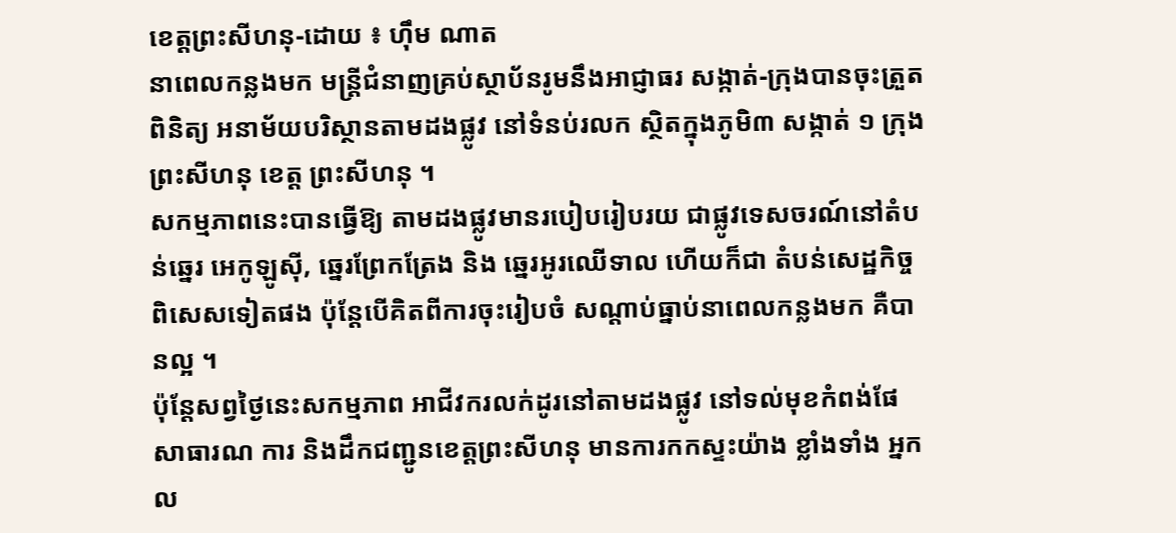ខេត្តព្រះសីហនុ-ដោយ ៖ ហ៊ឹម ណាត
នាពេលកន្លងមក មន្ត្រីជំនាញគ្រប់ស្ថាប័នរូមនឹងអាជ្ញាធរ សង្កាត់-ក្រុងបានចុះត្រួតពិនិត្យ អនាម័យបរិស្ថានតាមដងផ្លូវ នៅទំនប់រលក ស្ថិតក្នុងភូមិ៣ សង្កាត់ ១ ក្រុងព្រះសីហនុ ខេត្ត ព្រះសីហនុ ។
សកម្មភាពនេះបានធ្វើឱ្យ តាមដងផ្លូវមានរបៀបរៀបរយ ជាផ្លូវទេសចរណ៍នៅតំបន់ឆ្នេរ អេកូឡូស៊ី, ឆ្នេរព្រែកត្រែង និង ឆ្នេរអូរឈើទាល ហើយក៏ជា តំបន់សេដ្ឋកិច្ចពិសេសទៀតផង ប៉ុន្តែបើគិតពីការចុះរៀបចំ សណ្តាប់ធ្នាប់នាពេលកន្លងមក គឺបានល្អ ។
ប៉ុន្តែសព្វថ្ងៃនេះសកម្មភាព អាជីវករលក់ដូរនៅតាមដងផ្លូវ នៅទល់មុខកំពង់ផែសាធារណ ការ និងដឹកជញ្ជូនខេត្តព្រះសីហនុ មានការកកស្ទះយ៉ាង ខ្លាំងទាំង អ្នកល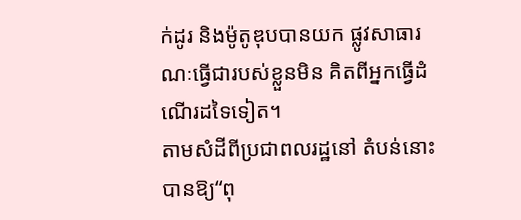ក់ដូរ និងម៉ូតូឌុបបានយក ផ្លូវសាធារណៈធ្វើជារបស់ខ្លួនមិន គិតពីអ្នកធ្វើដំណើរដទៃទៀត។
តាមសំដីពីប្រជាពលរដ្ឋនៅ តំបន់នោះបានឱ្យ“ពុ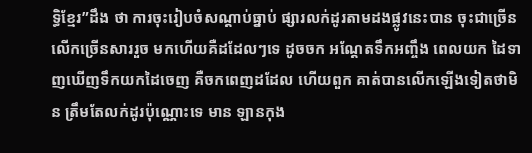ទ្ធិខ្មែរ”ដឹង ថា ការចុះរៀបចំសណ្តាប់ធ្នាប់ ផ្សារលក់ដូរតាមដងផ្លូវនេះបាន ចុះជាច្រើនលើកច្រើនសាររួច មកហើយគឺដដែលៗទេ ដូចចក អណ្តែតទឹកអញ្ចឹង ពេលយក ដៃទាញឃើញទឹកយកដៃចេញ គឺចកពេញដដែល ហើយពួក គាត់បានលើកឡើងទៀតថាមិន ត្រឹមតែលក់ដូរប៉ុណ្ណោះទេ មាន ឡានកុង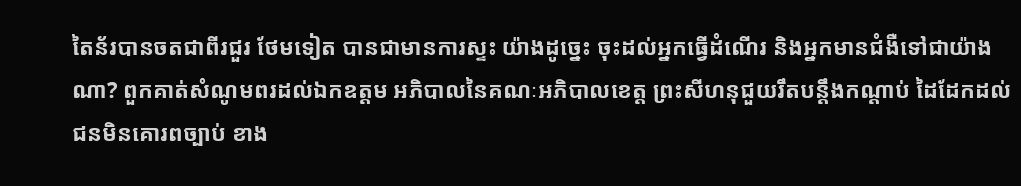តៃន័របានចតជាពីរជួរ ថែមទៀត បានជាមានការស្ទះ យ៉ាងដូច្នេះ ចុះដល់អ្នកធ្វើដំណើរ និងអ្នកមានជំងឺទៅជាយ៉ាងណា? ពួកគាត់សំណូមពរដល់ឯកឧត្តម អភិបាលនៃគណៈអភិបាលខេត្ត ព្រះសីហនុជួយរឹតបន្តឹងកណ្តាប់ ដៃដែកដល់ជនមិនគោរពច្បាប់ ខាង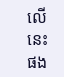លើនេះផង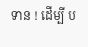ទាន ! ដើម្បី ប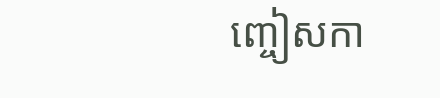ញ្ចៀសកា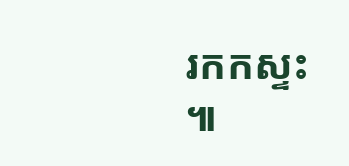រកកស្ទះ ៕